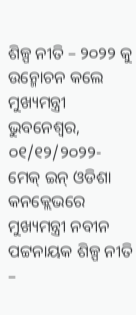ଶିଳ୍ପ ନୀତି – ୨୦୨୨ କୁ ଉନ୍ମୋଚନ କଲେ ମୁଖ୍ୟମନ୍ତ୍ରୀ
ଭୁବନେଶ୍ୱର, ୦୧/୧୨/୨୦୨୨- ମେକ୍ ଇନ୍ ଓଡିଶା କନକ୍ଲେଭରେ ମୁଖ୍ୟମନ୍ତ୍ରୀ ନବୀନ ପଟ୍ଟନାୟକ ଶିଳ୍ପ ନୀତି –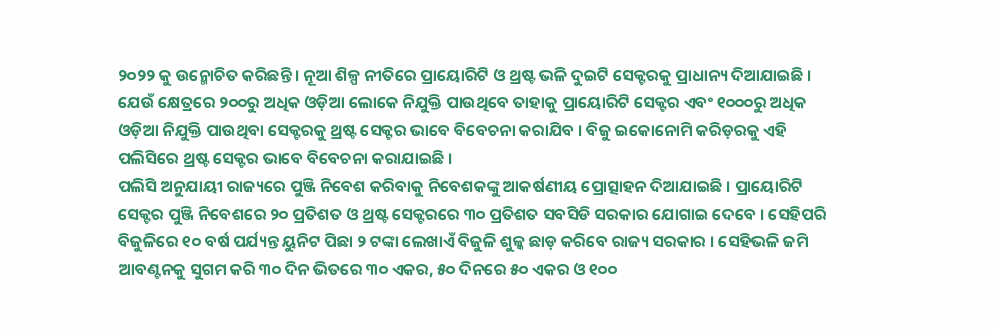୨୦୨୨ କୁ ଉନ୍ମୋଚିତ କରିଛନ୍ତି । ନୂଆ ଶିଳ୍ପ ନୀତିରେ ପ୍ରାୟୋରିଟି ଓ ଥ୍ରଷ୍ଟ ଭଳି ଦୁଇଟି ସେକ୍ଟରକୁ ପ୍ରାଧାନ୍ୟ ଦିଆଯାଇଛି । ଯେଉଁ କ୍ଷେତ୍ରରେ ୨୦୦ରୁ ଅଧିକ ଓଡ଼ିଆ ଲୋକେ ନିଯୁକ୍ତି ପାଉଥିବେ ତାହାକୁ ପ୍ରାୟୋରିଟି ସେକ୍ଟର ଏବଂ ୧୦୦୦ରୁ ଅଧିକ ଓଡ଼ିଆ ନିଯୁକ୍ତି ପାଉଥିବା ସେକ୍ଟରକୁ ଥ୍ରଷ୍ଟ ସେକ୍ଟର ଭାବେ ବିବେଚନା କରାଯିବ । ବିଜୁ ଇକୋନୋମି କରିଡ଼ରକୁ ଏହି ପଲିସିରେ ଥ୍ରଷ୍ଟ ସେକ୍ଟର ଭାବେ ବିବେଚନା କରାଯାଇଛି ।
ପଲିସି ଅନୁଯାୟୀ ରାଜ୍ୟରେ ପୁଞ୍ଜି ନିବେଶ କରିବାକୁ ନିବେଶକଙ୍କୁ ଆକର୍ଷଣୀୟ ପ୍ରୋତ୍ସାହନ ଦିଆଯାଇଛି । ପ୍ରାୟୋରିଟି ସେକ୍ଟର ପୁଞ୍ଜି ନିବେଶରେ ୨୦ ପ୍ରତିଶତ ଓ ଥ୍ରଷ୍ଟ ସେକ୍ଟରରେ ୩୦ ପ୍ରତିଶତ ସବସିଡି ସରକାର ଯୋଗାଇ ଦେବେ । ସେହିପରି ବିଜୁଳିରେ ୧୦ ବର୍ଷ ପର୍ଯ୍ୟନ୍ତ ୟୁନିଟ ପିଛା ୨ ଟଙ୍କା ଲେଖାଏଁ ବିଜୁଳି ଶୁଳ୍କ ଛାଡ଼ କରିବେ ରାଜ୍ୟ ସରକାର । ସେହିଭଳି ଜମି ଆବଣ୍ଟନକୁ ସୁଗମ କରି ୩୦ ଦିନ ଭିତରେ ୩୦ ଏକର, ୫୦ ଦିନରେ ୫୦ ଏକର ଓ ୧୦୦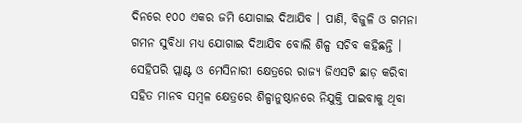ଦିନରେ ୧୦୦ ଏକର ଜମି ଯୋଗାଇ ଦିଆଯିବ । ପାଣି, ବିଜୁଳି ଓ ଗମନା ଗମନ ସୁବିଧା ମଧ୍ୟ ଯୋଗାଇ ଦିଆଯିବ ବୋଲି ଶିଳ୍ପ ସଚିବ କହିଛନ୍ତି ।
ସେହିପରି ପ୍ଲାଣ୍ଟ ଓ ମେସିନାରୀ କ୍ଷେତ୍ରରେ ରାଜ୍ୟ ଜିଏସଟି ଛାଡ଼ କରିବା ସହିତ ମାନବ ସମ୍ବଳ କ୍ଷେତ୍ରରେ ଶିଳ୍ପାନୁଷ୍ଠାନରେ ନିଯୁକ୍ତି ପାଇବାକୁ ଥିବା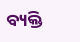ବ୍ୟକ୍ତି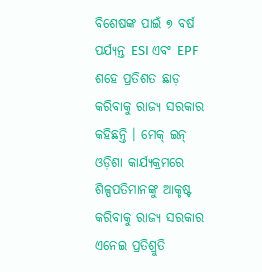ବିଶେଷଙ୍କ ପାଇଁ ୭ ବର୍ଷ ପର୍ଯ୍ୟନ୍ତ ESI ଏବଂ EPF ଶହେ ପ୍ରତିଶତ ଛାଡ଼ କରିବାକୁ ରାଜ୍ୟ ସରକାର କହିଛନ୍ତି । ମେକ୍ ଇନ୍ ଓଡ଼ିଶା କାର୍ଯ୍ୟକ୍ରମରେ ଶିଳ୍ପପତିମାନଙ୍କୁ ଆକୃଷ୍ଟ କରିବାକୁ ରାଜ୍ୟ ସରକାର ଏନେଇ ପ୍ରତିଶ୍ରୁତି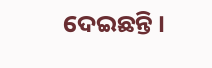ଦେଇଛନ୍ତି ।